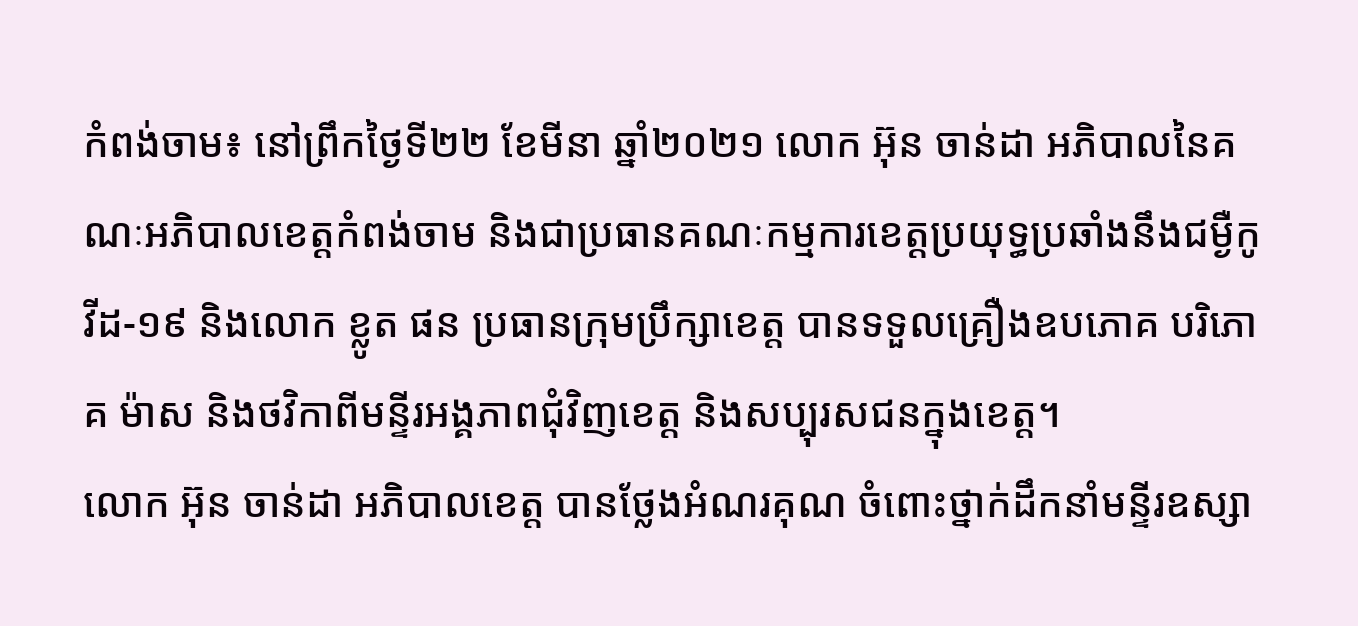កំពង់ចាម៖ នៅព្រឹកថ្ងៃទី២២ ខែមីនា ឆ្នាំ២០២១ លោក អ៊ុន ចាន់ដា អភិបាលនៃគណៈអភិបាលខេត្តកំពង់ចាម និងជាប្រធានគណៈកម្មការខេត្តប្រយុទ្ធប្រឆាំងនឹងជម្ងឺកូវីដ-១៩ និងលោក ខ្លូត ផន ប្រធានក្រុមប្រឹក្សាខេត្ត បានទទួលគ្រឿងឧបភោគ បរិភោគ ម៉ាស និងថវិកាពីមន្ទីរអង្គភាពជុំវិញខេត្ត និងសប្បុរសជនក្នុងខេត្ត។
លោក អ៊ុន ចាន់ដា អភិបាលខេត្ត បានថ្លែងអំណរគុណ ចំពោះថ្នាក់ដឹកនាំមន្ទីរឧស្សា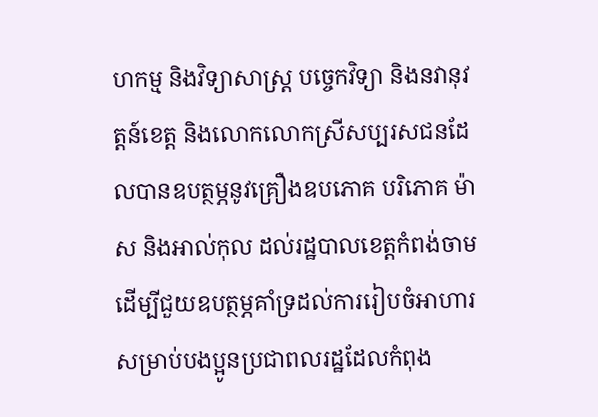ហកម្ម និងវិទ្យាសាស្ត្រ បច្ចេកវិទ្យា និងនវានុវត្តន៍ខេត្ត និងលោកលោកស្រីសប្បរសជនដែលបានឧបត្ថម្ភនូវគ្រឿងឧបភោគ បរិភោគ ម៉ាស និងអាល់កុល ដល់រដ្ឋបាលខេត្តកំពង់ចាម ដើម្បីជួយឧបត្ថម្ភគាំទ្រដល់ការរៀបចំអាហារសម្រាប់បងប្អូនប្រជាពលរដ្ឋដែលកំពុង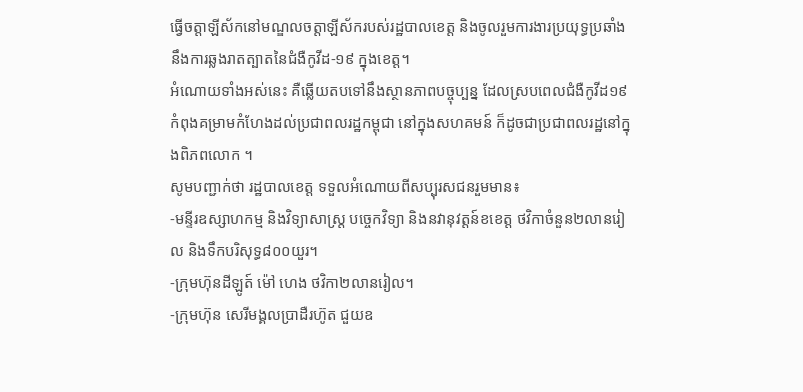ធ្វើចត្តាឡីស័កនៅមណ្ឌលចត្តាឡីស័ករបស់រដ្ឋបាលខេត្ត និងចូលរួមការងារប្រយុទ្ធប្រឆាំងនឹងការឆ្លងរាតត្បាតនៃជំងឺកូវីដ-១៩ ក្នុងខេត្ត។
អំណោយទាំងអស់នេះ គឺឆ្លើយតបទៅនឹងស្ថានភាពបច្ចុប្បន្ន ដែលស្របពេលជំងឺកូវីដ១៩ កំពុងគម្រាមកំហែងដល់ប្រជាពលរដ្ឋកម្ពុជា នៅក្នុងសហគមន៍ ក៏ដូចជាប្រជាពលរដ្ឋនៅក្នុងពិភពលោក ។
សូមបញ្ជាក់ថា រដ្ឋបាលខេត្ត ទទួលអំណោយពីសប្បុរសជនរួមមាន៖
-មន្ទីរឧស្សាហកម្ម និងវិទ្យាសាស្ត្រ បច្ចេកវិទ្យា និងនវានុវត្តន៍ខខេត្ត ថវិកាចំនួន២លានរៀល និងទឹកបរិសុទ្ធ៨០០យួរ។
-ក្រុមហ៊ុនដីឡូត៍ ម៉ៅ ហេង ថវិកា២លានរៀល។
-ក្រុមហ៊ុន សេរីមង្គលប្រាដឺរហ៊ូត ជួយឧ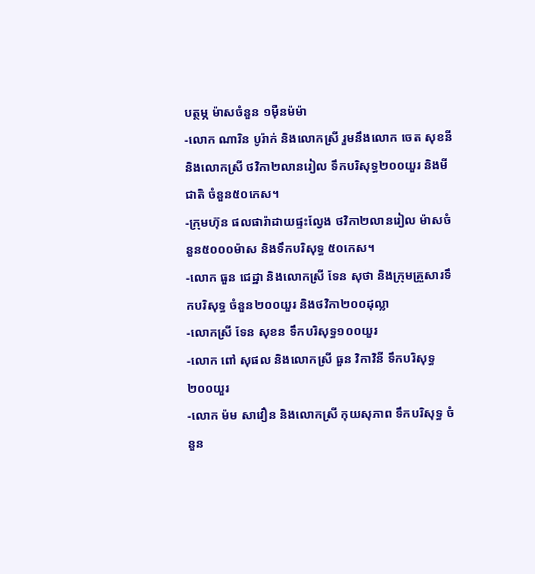បត្ថម្ភ ម៉ាសចំនួន ១ម៉ឺនម៉ម៉ា
-លោក ណារិន បូរ៉ាក់ និងលោកស្រី រួមនឹងលោក ចេត សុខនី និងលោកស្រី ថវិកា២លានរៀល ទឹកបរិសុទ្ធ២០០យួរ និងមីជាតិ ចំនួន៥០កេស។
-ក្រុមហ៊ុន ផលផារ៉ាដាយផ្ទះល្វែង ថវិកា២លានរៀល ម៉ាសចំនួន៥០០០ម៉ាស និងទឹកបរិសុទ្ធ ៥០កេស។
-លោក ធួន ជេដ្ឋា និងលោកស្រី ទែន សុថា និងក្រុមគ្រួសារទឹកបរិសុទ្ធ ចំនួន២០០យួរ និងថវិកា២០០ដុល្លា
-លោកស្រី ទែន សុខន ទឹកបរិសុទ្ធ១០០យួរ
-លោក ពៅ សុផល និងលោកស្រី ធួន វិកាវិនី ទឹកបរិសុទ្ធ២០០យួរ
-លោក ម៉ម សាវឿន និងលោកស្រី កុយសុភាព ទឹកបរិសុទ្ធ ចំនួន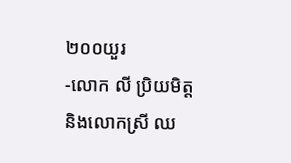២០០យួរ
-លោក លី ប្រិយមិត្ត និងលោកស្រី ឈ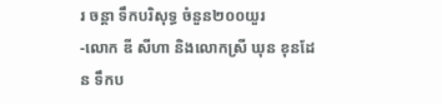រ ចន្តា ទឹកបរិសុទ្ធ ចំនួន២០០យួរ
-លោក ឌី សីហា និងលោកស្រី ឃុន ខុនដែន ទឹកប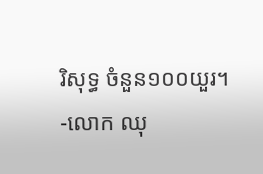រិសុទ្ធ ចំនួន១០០យួរ។
-លោក ឈុ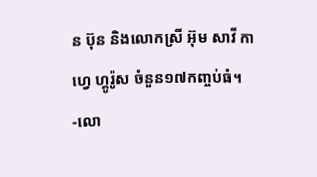ន ប៊ុន និងលោកស្រី អ៊ុម សាវី កាហ្វេ ហ្គូរ៉ូស ចំនួន១៧កញ្ចប់ធំ។
-លោ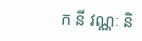ក នី វណ្ណៈ និ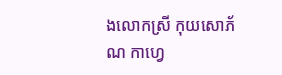ងលោកស្រី កុយសោភ័ណ កាហ្វេ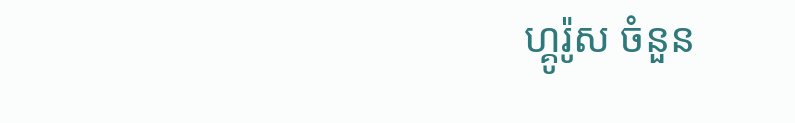ហ្គូរ៉ូស ចំនួន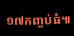១៧កញ្ចប់ធំ៕